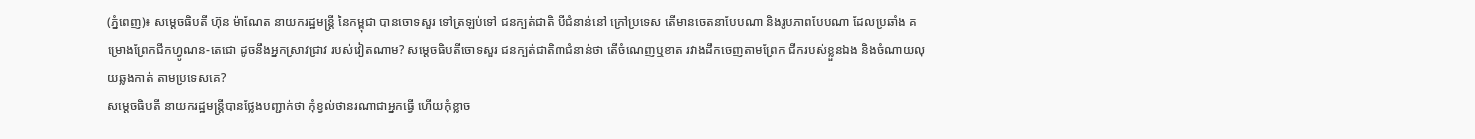(ភ្នំពេញ)៖ សម្តេចធិបតី ហ៊ុន ម៉ាណែត នាយករដ្ឋមន្ត្រី នៃកម្ពុជា បានចោទសួរ ទៅត្រឡប់ទៅ ជនក្បត់ជាតិ បីជំនាន់នៅ ក្រៅប្រទេស តើមានចេតនាបែបណា និងរូបភាពបែបណា ដែលប្រឆាំង គម្រោងព្រែកជីកហ្វូណន-តេជោ ដូចនឹងអ្នកស្រាវជ្រាវ របស់វៀតណាម? សម្តេចធិបតីចោទសួរ ជនក្បត់ជាតិ៣ជំនាន់ថា តើចំណេញឬខាត រវាងដឹកចេញតាមព្រែក ជីករបស់ខ្លួនឯង និងចំណាយលុយឆ្លងកាត់ តាមប្រទេសគេ?
សម្តេចធិបតី នាយករដ្ឋមន្រ្ដីបានថ្លែងបញ្ជាក់ថា កុំខ្វល់ថានរណាជាអ្នកធ្វើ ហើយកុំខ្លាច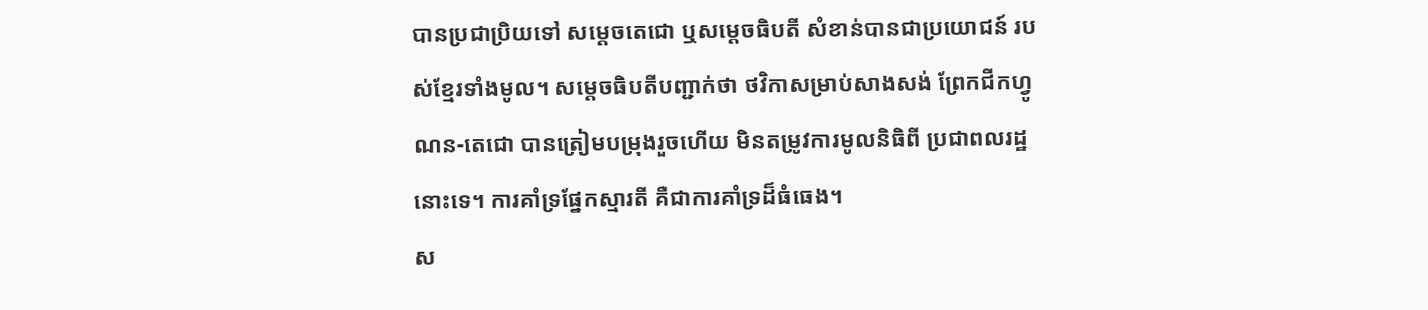បានប្រជាប្រិយទៅ សម្តេចតេជោ ឬសម្តេចធិបតី សំខាន់បានជាប្រយោជន៍ របស់ខ្មែរទាំងមូល។ សម្តេចធិបតីបញ្ជាក់ថា ថវិកាសម្រាប់សាងសង់ ព្រែកជីកហ្វូណន-តេជោ បានត្រៀមបម្រុងរួចហើយ មិនតម្រូវការមូលនិធិពី ប្រជាពលរដ្ឋនោះទេ។ ការគាំទ្រផ្នែកស្មារតី គឺជាការគាំទ្រដ៏ធំធេង។
ស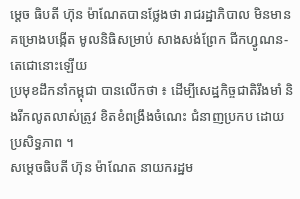ម្តេច ធិបតី ហ៊ុន ម៉ាណែតបានថ្លែងថា រាជរដ្ឋាភិបាល មិនមានគម្រោងបង្កើត មូលនិធិសម្រាប់ សាងសង់ព្រែក ជីកហ្វូណន-តេជោនោះឡើយ
ប្រមុខដឹកនាំកម្ពុជា បានលើកថា ៖ ដើម្បីសេដ្ឋកិច្ចជាតិរឹងមាំ និងរីកលូតលាស់ត្រូវ ខិតខំពង្រឹងចំណេះ ជំនាញប្រកប ដោយប្រសិទ្ធភាព ។
សម្តេចធិបតី ហ៊ុន ម៉ាណែត នាយករដ្ឋម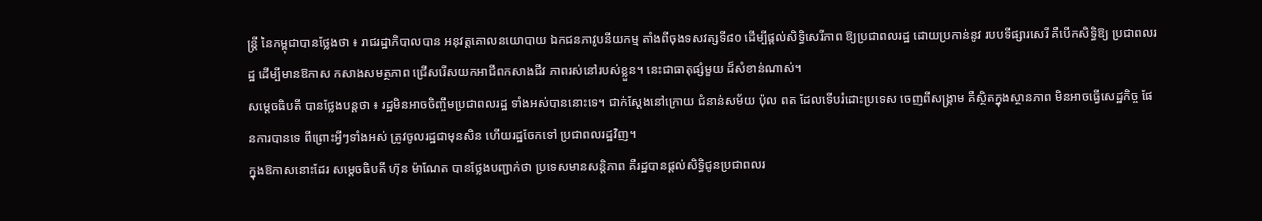ន្ត្រី នៃកម្ពុជាបានថ្លែងថា ៖ រាជរដ្ឋាភិបាលបាន អនុវត្តគោលនយោបាយ ឯកជនភាវូបនីយកម្ម តាំងពីចុងទសវត្សទី៨០ ដើម្បីផ្តល់សិទ្ធិសេរីភាព ឱ្យប្រជាពលរដ្ឋ ដោយប្រកាន់នូវ របបទីផ្សារសេរី គឺបើកសិទ្ធិឱ្យ ប្រជាពលរដ្ឋ ដើម្បីមានឱកាស កសាងសមត្ថភាព ជ្រើសរើសយកអាជីពកសាងជីវ ភាពរស់នៅរបស់ខ្លួន។ នេះជាធាតុផ្សំមួយ ដ៏សំខាន់ណាស់។
សម្តេចធិបតី បានថ្លែងបន្តថា ៖ រដ្ឋមិនអាចចិញ្ចឹមប្រជាពលរដ្ឋ ទាំងអស់បាននោះទេ។ ជាក់ស្តែងនៅក្រោយ ជំនាន់សម័យ ប៉ុល ពត ដែលទើបរំដោះប្រទេស ចេញពីសង្គ្រាម គឺស្ថិតក្នុងស្ថានភាព មិនអាចធ្វើសេដ្ឋកិច្ច ផែនការបានទេ ពីព្រោះអ្វីៗទាំងអស់ ត្រូវចូលរដ្ឋជាមុនសិន ហើយរដ្ឋចែកទៅ ប្រជាពលរដ្ឋវិញ។
ក្នុងឱកាសនោះដែរ សម្តេចធិបតី ហ៊ុន ម៉ាណែត បានថ្លែងបញ្ជាក់ថា ប្រទេសមានសន្តិភាព គឺរដ្ឋបានផ្តល់សិទ្ធិជូនប្រជាពលរ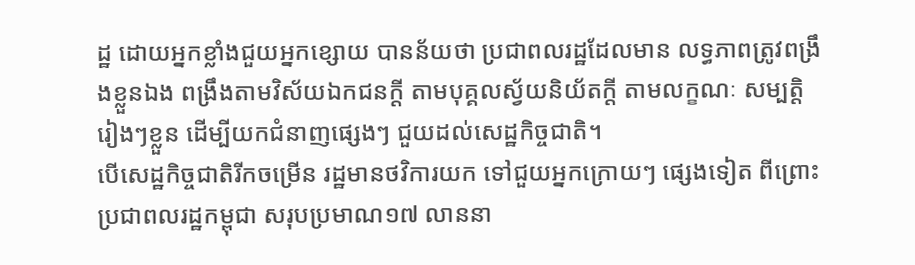ដ្ឋ ដោយអ្នកខ្លាំងជួយអ្នកខ្សោយ បានន័យថា ប្រជាពលរដ្ឋដែលមាន លទ្ធភាពត្រូវពង្រឹងខ្លួនឯង ពង្រឹងតាមវិស័យឯកជនក្តី តាមបុគ្គលស្វ័យនិយ័តក្តី តាមលក្ខណៈ សម្បត្តិរៀងៗខ្លួន ដើម្បីយកជំនាញផ្សេងៗ ជួយដល់សេដ្ឋកិច្ចជាតិ។
បើសេដ្ឋកិច្ចជាតិរីកចម្រើន រដ្ឋមានថវិការយក ទៅជួយអ្នកក្រោយៗ ផ្សេងទៀត ពីព្រោះប្រជាពលរដ្ឋកម្ពុជា សរុបប្រមាណ១៧ លាននា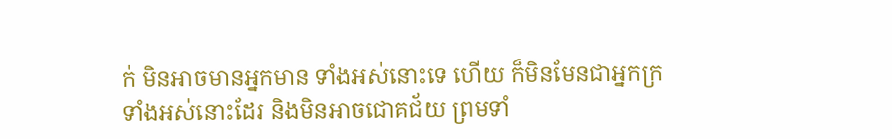ក់ មិនអាចមានអ្នកមាន ទាំងអស់នោះទេ ហើយ ក៏មិនមែនជាអ្នកក្រ ទាំងអស់នោះដែរ និងមិនអាចជោគជ័យ ព្រមទាំ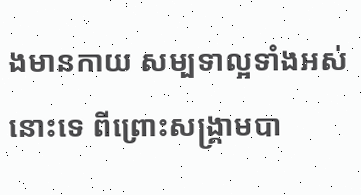ងមានកាយ សម្បទាល្អទាំងអស់នោះទេ ពីព្រោះសង្គ្រាមបា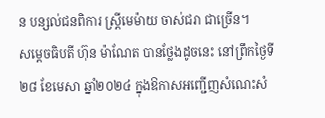ន បន្សល់ជនពិការ ស្ត្រីមេម៉ាយ ចាស់ជរា ជាច្រើន។
សម្តេចធិបតី ហ៊ុន ម៉ាណែត បានថ្លែងដូចនេះ នៅព្រឹកថ្ងៃទី២៨ ខែមេសា ឆ្នាំ២០២៤ ក្នុងឱកាសអញ្ជើញសំណេះសំ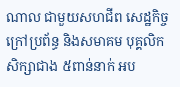ណាល ជាមួយសហជីព សេដ្ឋកិច្ចក្រៅប្រព័ន្ធ និងសមាគម បុគ្គលិកសិក្សាជាង ៥ពាន់នាក់ អប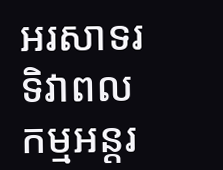អរសាទរ ទិវាពលកម្មអន្តរ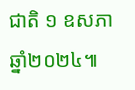ជាតិ ១ ឧសភា ឆ្នាំ២០២៤៕